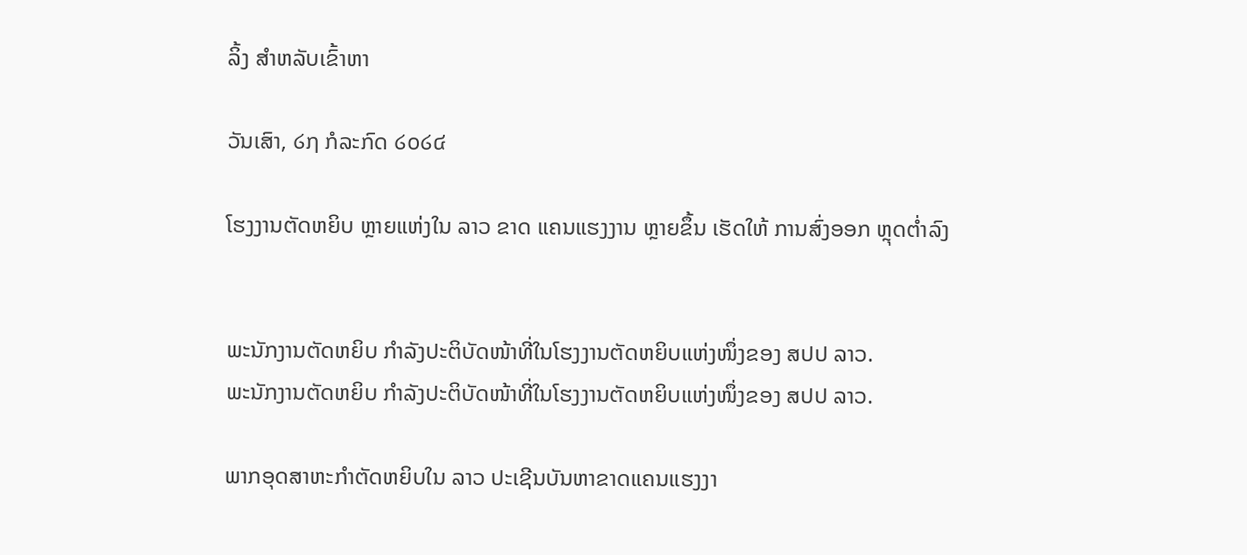ລິ້ງ ສຳຫລັບເຂົ້າຫາ

ວັນເສົາ, ໒໗ ກໍລະກົດ ໒໐໒໔

ໂຮງງານຕັດຫຍິບ ຫຼາຍແຫ່ງໃນ ລາວ ຂາດ ແຄນແຮງງານ ຫຼາຍຂຶ້ນ ເຮັດໃຫ້ ການສົ່ງອອກ ຫຼຸດຕ່ຳລົງ


ພະນັກງານຕັດຫຍິບ ກຳລັງປະຕິບັດໜ້າທີ່ໃນໂຮງງານຕັດຫຍິບແຫ່ງໜຶ່ງຂອງ ສປປ ລາວ.
ພະນັກງານຕັດຫຍິບ ກຳລັງປະຕິບັດໜ້າທີ່ໃນໂຮງງານຕັດຫຍິບແຫ່ງໜຶ່ງຂອງ ສປປ ລາວ.

ພາກອຸດສາຫະກຳຕັດຫຍິບໃນ ລາວ ປະເຊີນບັນຫາຂາດແຄນແຮງງາ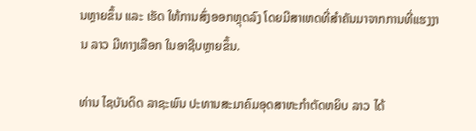ນຫຼາຍຂຶ້ນ ແລະ ເຮັດ ໃຫ້ການສົ່ງອອກຫຼຸດລົງ ໂດຍມີສາເຫດທີ່ສຳຄັນມາຈາກການທີ່ແຮງງານ ລາວ ມີທາງເລືອກ ໃນອາຊີບຫຼາຍຂຶ້ນ.

ທ່ານ ໄຊບັນດິດ ລາຊະພົນ ປະທານສະມາຄົມອຸດສາຫະກຳຕັດຫຍິບ ລາວ ໄດ້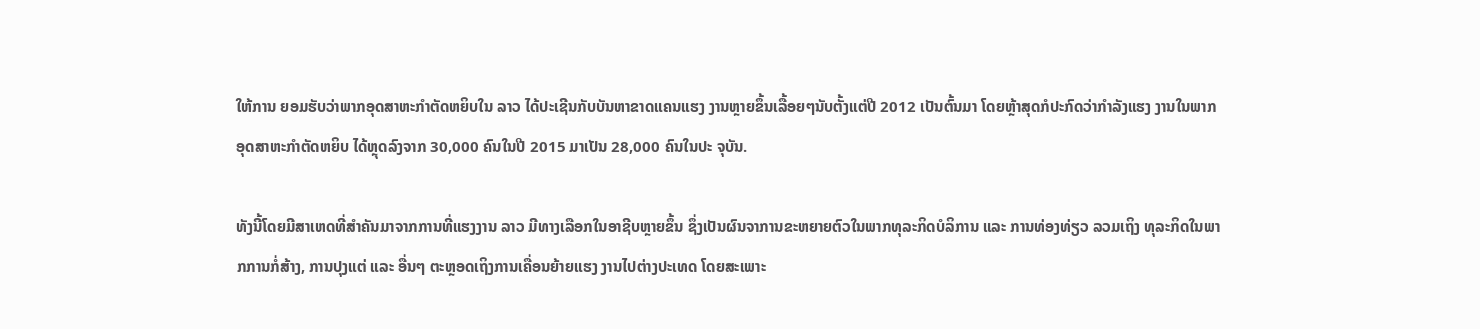ໃຫ້ການ ຍອມຮັບວ່າພາກອຸດສາຫະກຳຕັດຫຍິບໃນ ລາວ ໄດ້ປະເຊີນກັບບັນຫາຂາດແຄນແຮງ ງານຫຼາຍຂຶ້ນເລື້ອຍໆນັບຕັ້ງແຕ່ປີ 2012 ເປັນຕົ້ນມາ ໂດຍຫຼ້າສຸດກໍປະກົດວ່າກຳລັງແຮງ ງານໃນພາກອຸດສາຫະກຳຕັດຫຍິບ ໄດ້ຫຼຸດລົງຈາກ 30,000 ຄົນໃນປີ 2015 ມາເປັນ 28,000 ຄົນໃນປະ ຈຸບັນ.

ທັງນີ້ໂດຍມີສາເຫດທີ່ສຳຄັນມາຈາກການທີ່ແຮງງານ ລາວ ມີທາງເລືອກໃນອາຊີບຫຼາຍຂຶ້ນ ຊຶ່ງເປັນຜົນຈາການຂະຫຍາຍຕົວໃນພາກທຸລະກິດບໍລິການ ແລະ ການທ່ອງທ່ຽວ ລວມເຖິງ ທຸລະກິດໃນພາກການກໍ່ສ້າງ, ການປຸງແຕ່ ແລະ ອື່ນໆ ຕະຫຼອດເຖິງການເຄື່ອນຍ້າຍແຮງ ງານໄປຕ່າງປະເທດ ໂດຍສະເພາະ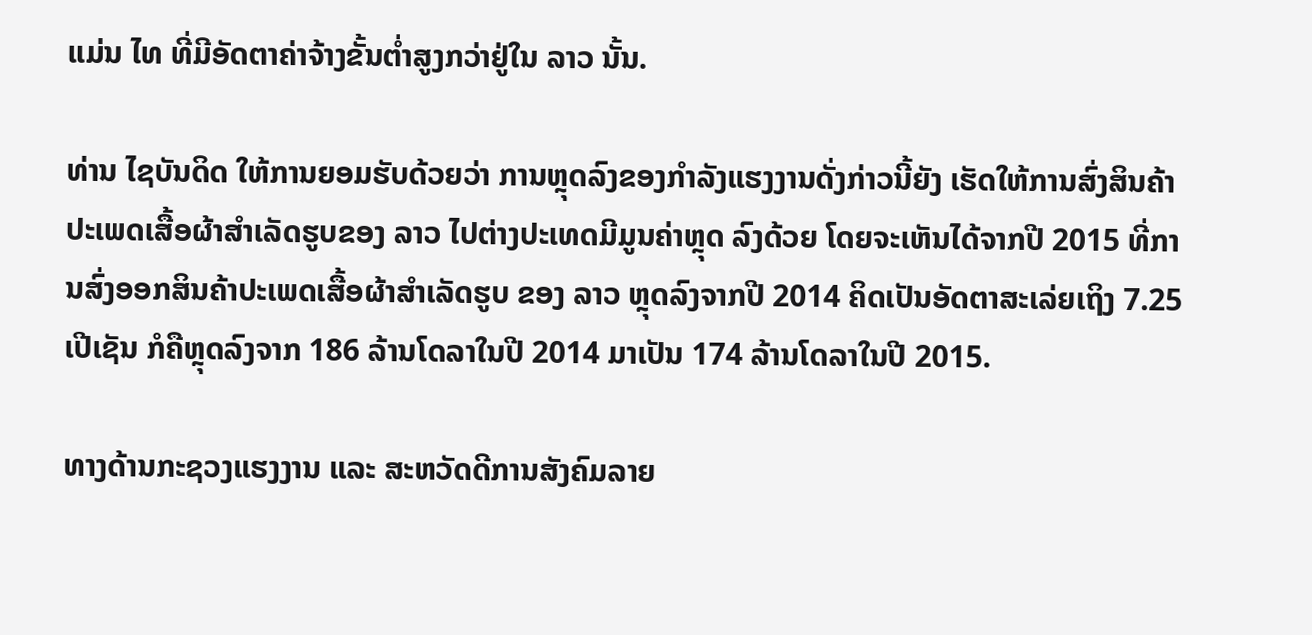ແມ່ນ ໄທ ທີ່ມີອັດຕາຄ່າຈ້າງຂັ້ນຕ່ຳສູງກວ່າຢູ່ໃນ ລາວ ນັ້ນ.

ທ່ານ ໄຊບັນດິດ ໃຫ້ການຍອມຮັບດ້ວຍວ່າ ການຫຼຸດລົງຂອງກຳລັງແຮງງານດັ່ງກ່າວນີ້ຍັງ ເຮັດໃຫ້ການສົ່ງສິນຄ້າປະເພດເສື້ອຜ້າສຳເລັດຮູບຂອງ ລາວ ໄປຕ່າງປະເທດມີມູນຄ່າຫຼຸດ ລົງດ້ວຍ ໂດຍຈະເຫັນໄດ້ຈາກປີ 2015 ທີ່ການສົ່ງອອກສິນຄ້າປະເພດເສື້ອຜ້າສຳເລັດຮູບ ຂອງ ລາວ ຫຼຸດລົງຈາກປີ 2014 ຄິດເປັນອັດຕາສະເລ່ຍເຖິງ 7.25 ເປີເຊັນ ກໍຄືຫຼຸດລົງຈາກ 186 ລ້ານໂດລາໃນປີ 2014 ມາເປັນ 174 ລ້ານໂດລາໃນປີ 2015.

ທາງດ້ານກະຊວງແຮງງານ ແລະ ສະຫວັດດີການສັງຄົມລາຍ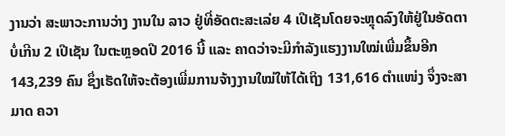ງານວ່າ ສະພາວະການວ່າງ ງານໃນ ລາວ ຢູ່ທີ່ອັດຕະສະເລ່ຍ 4 ເປີເຊັນໂດຍຈະຫຼຸດລົງໃຫ້ຢູ່ໃນອັດຕາບໍ່ເກີນ 2 ເປີເຊັນ ໃນຕະຫຼອດປີ 2016 ນີ້ ແລະ ຄາດວ່າຈະມີກຳລັງແຮງງານໃໝ່ເພີ່ມຂຶ້ນອີກ 143,239 ຄົນ ຊຶ່ງເຮັດໃຫ້ຈະຕ້ອງເພີ່ມການຈ້າງງານໃໝ່ໃຫ້ໄດ້ເຖິງ 131,616 ຕຳແໜ່ງ ຈຶ່ງຈະສາມາດ ຄວາ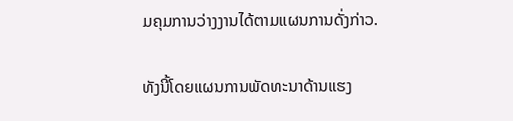ມຄຸມການວ່າງງານໄດ້ຕາມແຜນການດັ່ງກ່າວ.

ທັງນີ້ໂດຍແຜນການພັດທະນາດ້ານແຮງ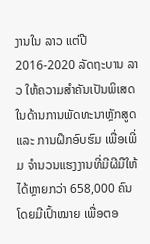ງານໃນ ລາວ ແຕ່ປີ 2016-2020 ລັດຖະບານ ລາວ ໃຫ້ຄວາມສຳຄັນເປັນພິເສດໃນດ້ານການພັດທະນາຫຼັກສູດ ແລະ ການຝຶກອົບຮົມ ເພື່ອເພີ່ມ ຈຳນວນແຮງງານທີ່ມີຜີມືໃຫ້ໄດ້ຫຼາຍກວ່າ 658,000 ຄົນໂດຍມີເປົ້າໝາຍ ເພື່ອຕອ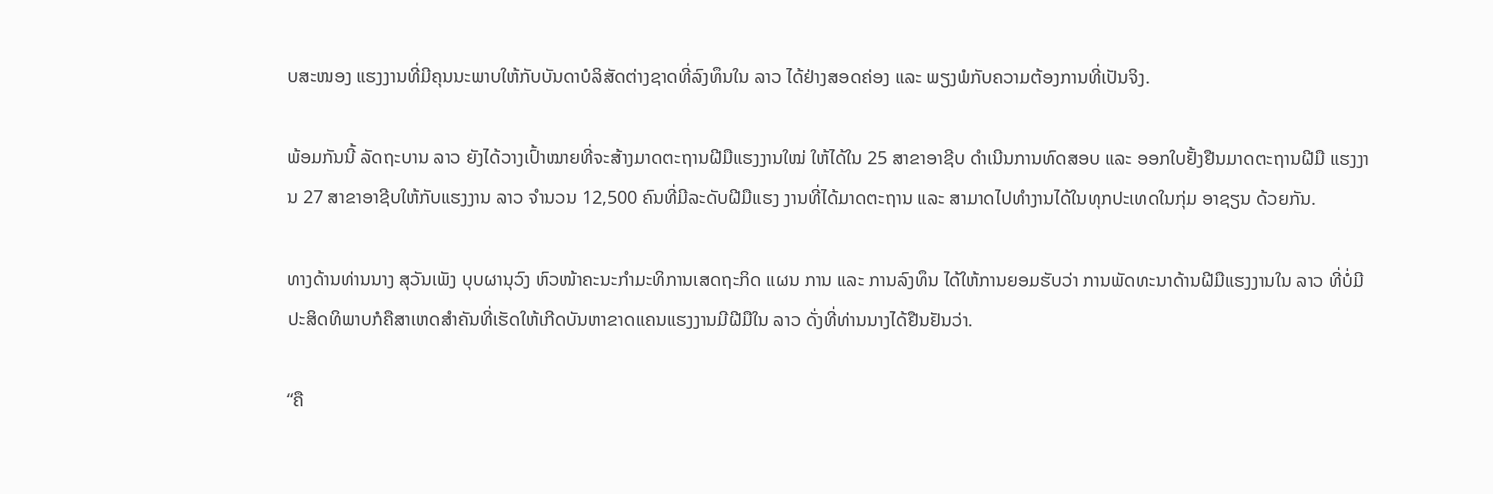ບສະໜອງ ແຮງງານທີ່ມີຄຸນນະພາບໃຫ້ກັບບັນດາບໍລິສັດຕ່າງຊາດທີ່ລົງທຶນໃນ ລາວ ໄດ້ຢ່າງສອດຄ່ອງ ແລະ ພຽງພໍກັບຄວາມຕ້ອງການທີ່ເປັນຈິງ.

ພ້ອມກັນນີ້ ລັດຖະບານ ລາວ ຍັງໄດ້ວາງເປົ້າໝາຍທີ່ຈະສ້າງມາດຕະຖານຝີມືແຮງງານໃໝ່ ໃຫ້ໄດ້ໃນ 25 ສາຂາອາຊີບ ດຳເນີນການທົດສອບ ແລະ ອອກໃບຢັ້ງຢືນມາດຕະຖານຝີມື ແຮງງານ 27 ສາຂາອາຊີບໃຫ້ກັບແຮງງານ ລາວ ຈຳນວນ 12,500 ຄົນທີ່ມີລະດັບຝີມືແຮງ ງານທີ່ໄດ້ມາດຕະຖານ ແລະ ສາມາດໄປທຳງານໄດ້ໃນທຸກປະເທດໃນກຸ່ມ ອາຊຽນ ດ້ວຍກັນ.

ທາງດ້ານທ່ານນາງ ສຸວັນເພັງ ບຸບຜານຸວົງ ຫົວໜ້າຄະນະກຳມະທິການເສດຖະກິດ ແຜນ ການ ແລະ ການລົງທຶນ ໄດ້ໃຫ້ການຍອມຮັບວ່າ ການພັດທະນາດ້ານຝີມືແຮງງານໃນ ລາວ ທີ່ບໍ່ມີປະສິດທິພາບກໍຄືສາເຫດສຳຄັນທີ່ເຮັດໃຫ້ເກີດບັນຫາຂາດແຄນແຮງງານມີຝີມືໃນ ລາວ ດັ່ງທີ່ທ່ານນາງໄດ້ຢືນຢັນວ່າ.

“ຄື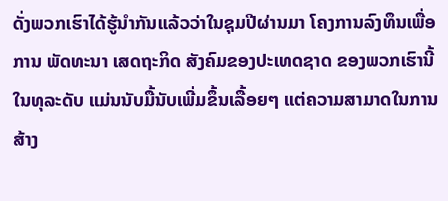ດັ່ງພວກເຮົາໄດ້ຮູ້ນຳກັນແລ້ວວ່າໃນຊຸມປີຜ່ານມາ ໂຄງການລົງທຶນເພື່ອການ ພັດທະນາ ເສດຖະກິດ ສັງຄົມຂອງປະເທດຊາດ ຂອງພວກເຮົານີ້ໃນທຸລະດັບ ແມ່ນນັບມື້ນັບເພີ່ມຂຶ້ນເລື້ອຍໆ ແຕ່ຄວາມສາມາດໃນການສ້າງ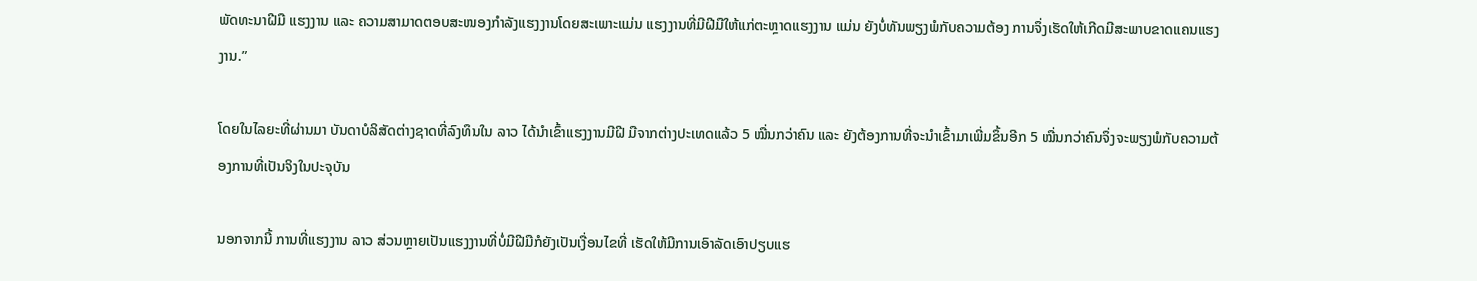ພັດທະນາຝີມື ແຮງງານ ແລະ ຄວາມສາມາດຕອບສະໜອງກຳລັງແຮງງານໂດຍສະເພາະແມ່ນ ແຮງງານທີ່ມີຝີມືໃຫ້ແກ່ຕະຫຼາດແຮງງານ ແມ່ນ ຍັງບໍ່ທັນພຽງພໍກັບຄວາມຕ້ອງ ການຈຶ່ງເຮັດໃຫ້ເກີດມີສະພາບຂາດແຄນແຮງງານ.”

ໂດຍໃນໄລຍະທີ່ຜ່ານມາ ບັນດາບໍລິສັດຕ່າງຊາດທີ່ລົງທຶນໃນ ລາວ ໄດ້ນຳເຂົ້າແຮງງານມີຝີ ມືຈາກຕ່າງປະເທດແລ້ວ 5 ໝື່ນກວ່າຄົນ ແລະ ຍັງຕ້ອງການທີ່ຈະນຳເຂົ້າມາເພີ່ມຂຶ້ນອີກ 5 ໝື່ນກວ່າຄົນຈຶ່ງຈະພຽງພໍກັບຄວາມຕ້ອງການທີ່ເປັນຈິງໃນປະຈຸບັນ

ນອກຈາກນີ້ ການທີ່ແຮງງານ ລາວ ສ່ວນຫຼາຍເປັນແຮງງານທີ່ບໍ່ມີຝີມືກໍຍັງເປັນເງື່ອນໄຂທີ່ ເຮັດໃຫ້ມີການເອົາລັດເອົາປຽບແຮ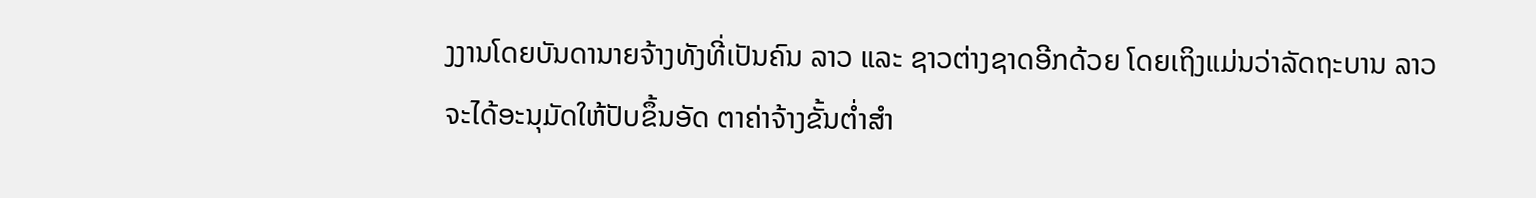ງງານໂດຍບັນດານາຍຈ້າງທັງທີ່ເປັນຄົນ ລາວ ແລະ ຊາວຕ່າງຊາດອີກດ້ວຍ ໂດຍເຖິງແມ່ນວ່າລັດຖະບານ ລາວ ຈະໄດ້ອະນຸມັດໃຫ້ປັບຂຶ້ນອັດ ຕາຄ່າຈ້າງຂັ້ນຕ່ຳສຳ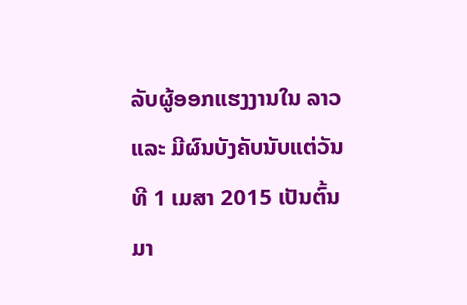ລັບຜູ້ອອກແຮງງານໃນ ລາວ ແລະ ມີຜົນບັງຄັບນັບແຕ່ວັນທີ 1 ເມສາ 2015 ເປັນຕົ້ນມາ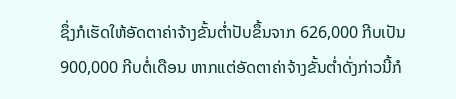ຊຶ່ງກໍເຮັດໃຫ້ອັດຕາຄ່າຈ້າງຂັ້ນຕ່ຳປັບຂຶ້ນຈາກ 626,000 ກີບເປັນ 900,000 ກີບຕໍ່ເດືອນ ຫາກແຕ່ອັດຕາຄ່າຈ້າງຂັ້ນຕ່ຳດັ່ງກ່າວນີ້ກໍ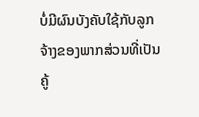ບໍ່ມີຜົນບັງຄັບໃຊ້ກັບລູກ ຈ້າງຂອງພາກສ່ວນທີ່ເປັນຄູ້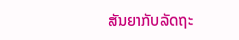ສັນຍາກັບລັດຖະ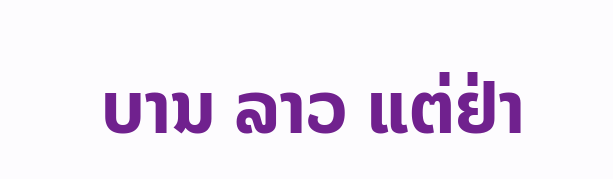ບານ ລາວ ແຕ່ຢ່າ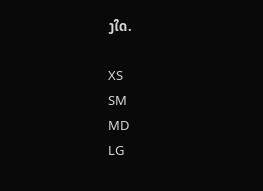ງໃດ.

XS
SM
MD
LG